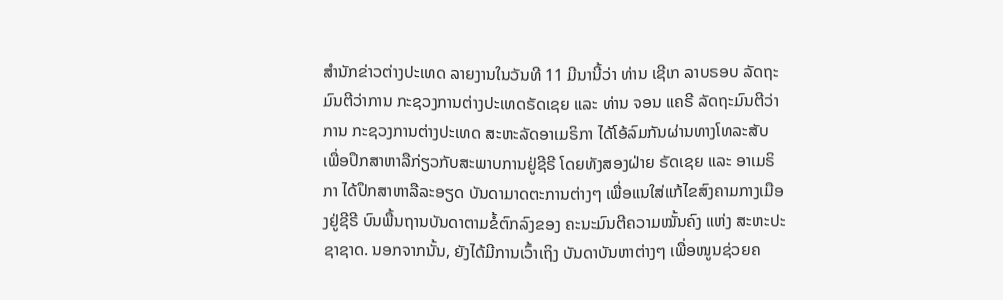ສຳນັກຂ່າວຕ່າງປະເທດ ລາຍງານໃນວັນທີ 11 ມີນານີ້ວ່າ ທ່ານ ເຊີເກ ລາບຣອບ ລັດຖະມົນຕີວ່າການ ກະຊວງການຕ່າງປະເທດຣັດເຊຍ ແລະ ທ່ານ ຈອນ ແຄຣີ ລັດຖະມົນຕີວ່າການ ກະຊວງການຕ່າງປະເທດ ສະຫະລັດອາເມຣິກາ ໄດ້ໂອ້ລົມກັນຜ່ານທາງໂທລະສັບ ເພື່ອປຶກສາຫາລືກ່ຽວກັບສະພາບການຢູ່ຊີຣີ ໂດຍທັງສອງຝ່າຍ ຣັດເຊຍ ແລະ ອາເມຣິກາ ໄດ້ປຶກສາຫາລືລະອຽດ ບັນດາມາດຕະການຕ່າງໆ ເພື່ອແນໃສ່ແກ້ໄຂສົງຄາມກາງເມືອງຢູ່ຊີຣີ ບົນພື້ນຖານບັນດາຕາມຂໍ້ຕົກລົງຂອງ ຄະນະມົນຕີຄວາມໝັ້ນຄົງ ແຫ່ງ ສະຫະປະຊາຊາດ. ນອກຈາກນັ້ນ, ຍັງໄດ້ມີການເວົ້າເຖິງ ບັນດາບັນຫາຕ່າງໆ ເພື່ອໜູນຊ່ວຍຄ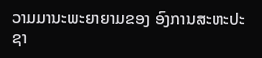ວາມມານະພະຍາຍາມຂອງ ອົງການສະຫະປະຊາ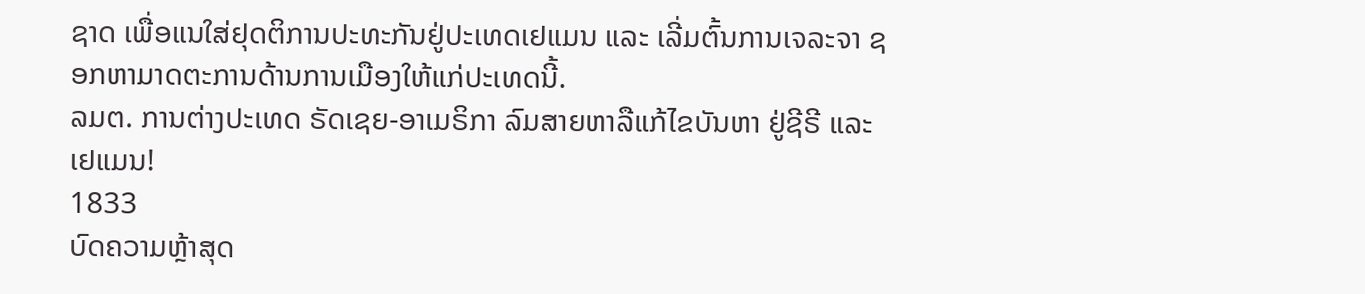ຊາດ ເພື່ອແນໃສ່ຢຸດຕິການປະທະກັນຢູ່ປະເທດເຢແມນ ແລະ ເລີ່ມຕົ້ນການເຈລະຈາ ຊອກຫາມາດຕະການດ້ານການເມືອງໃຫ້ແກ່ປະເທດນີ້.
ລມຕ. ການຕ່າງປະເທດ ຣັດເຊຍ-ອາເມຣິກາ ລົມສາຍຫາລືແກ້ໄຂບັນຫາ ຢູ່ຊີຣີ ແລະ ເຢແມນ!
1833
ບົດຄວາມຫຼ້າສຸດ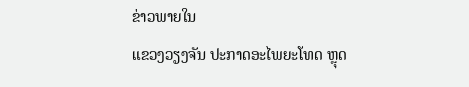ຂ່າວພາຍໃນ
ແຂວງວຽງຈັນ ປະກາດອະໄພຍະໂທດ ຫຼຸດ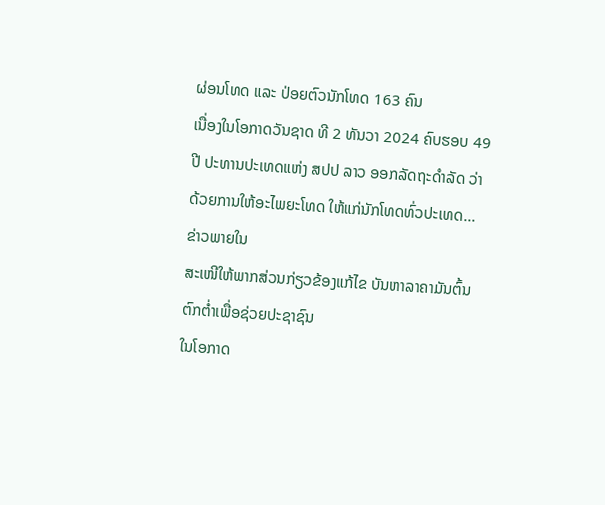ຜ່ອນໂທດ ແລະ ປ່ອຍຕົວນັກໂທດ 163 ຄົນ
ເນື່ອງໃນໂອກາດວັນຊາດ ທີ 2 ທັນວາ 2024 ຄົບຮອບ 49 ປີ ປະທານປະເທດແຫ່ງ ສປປ ລາວ ອອກລັດຖະດໍາລັດ ວ່າດ້ວຍການໃຫ້ອະໄພຍະໂທດ ໃຫ້ແກ່ນັກໂທດທົ່ວປະເທດ...
ຂ່າວພາຍໃນ
ສະເໜີໃຫ້ພາກສ່ວນກ່ຽວຂ້ອງແກ້ໄຂ ບັນຫາລາຄາມັນຕົ້ນຕົກຕໍ່າເພື່ອຊ່ວຍປະຊາຊົນ
ໃນໂອກາດ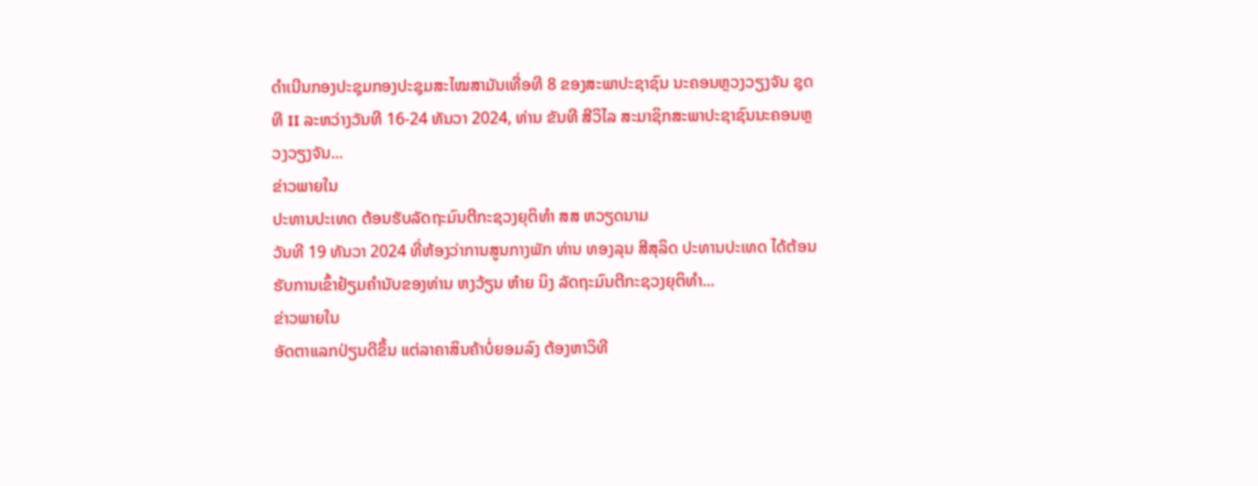ດຳເນີນກອງປະຊຸມກອງປະຊຸມສະໄໝສາມັນເທື່ອທີ 8 ຂອງສະພາປະຊາຊົນ ນະຄອນຫຼວງວຽງຈັນ ຊຸດທີ II ລະຫວ່າງວັນທີ 16-24 ທັນວາ 2024, ທ່ານ ຂັນທີ ສີວິໄລ ສະມາຊິກສະພາປະຊາຊົນນະຄອນຫຼວງວຽງຈັນ...
ຂ່າວພາຍໃນ
ປະທານປະເທດ ຕ້ອນຮັບລັດຖະມົນຕີກະຊວງຍຸຕິທຳ ສສ ຫວຽດນາມ
ວັນທີ 19 ທັນວາ 2024 ທີ່ຫ້ອງວ່າການສູນກາງພັກ ທ່ານ ທອງລຸນ ສີສຸລິດ ປະທານປະເທດ ໄດ້ຕ້ອນຮັບການເຂົ້າຢ້ຽມຄຳນັບຂອງທ່ານ ຫງວ້ຽນ ຫ໋າຍ ນິງ ລັດຖະມົນຕີກະຊວງຍຸຕິທຳ...
ຂ່າວພາຍໃນ
ອັດຕາແລກປ່ຽນດີຂຶ້ນ ແຕ່ລາຄາສິນຄ້າບໍ່ຍອມລົງ ຕ້ອງຫາວິທີ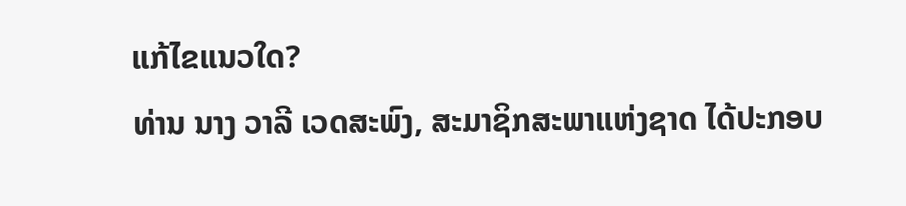ແກ້ໄຂແນວໃດ?
ທ່ານ ນາງ ວາລີ ເວດສະພົງ, ສະມາຊິກສະພາແຫ່ງຊາດ ໄດ້ປະກອບ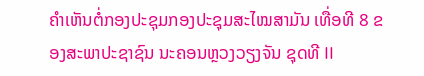ຄໍາເຫັນຕໍ່ກອງປະຊຸມກອງປະຊຸມສະໄໝສາມັນ ເທື່ອທີ 8 ຂອງສະພາປະຊາຊົນ ນະຄອນຫຼວງວຽງຈັນ ຊຸດທີ II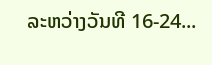ລະຫວ່າງວັນທີ 16-24...